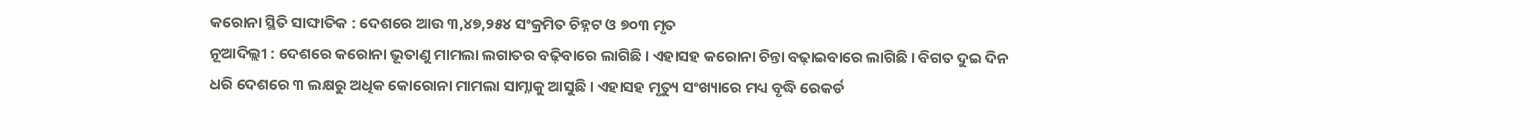କରୋନା ସ୍ଥିତି ସାଙ୍ଘାତିକ : ଦେଶରେ ଆଉ ୩,୪୭,୨୫୪ ସଂକ୍ରମିତ ଚିହ୍ନଟ ଓ ୭୦୩ ମୃତ
ନୂଆଦିଲ୍ଲୀ : ଦେଶରେ କରୋନା ଭୂତାଣୁ ମାମଲା ଲଗାତର ବଢ଼ିବାରେ ଲାଗିଛି । ଏହାସହ କରୋନା ଚିନ୍ତା ବଢ଼ାଇବାରେ ଲାଗିଛି । ବିଗତ ଦୁଇ ଦିନ ଧରି ଦେଶରେ ୩ ଲକ୍ଷରୁ ଅଧିକ କୋରୋନା ମାମଲା ସାମ୍ନାକୁ ଆସୁଛି । ଏହାସହ ମୃତ୍ୟୁ ସଂଖ୍ୟାରେ ମଧ୍ୟ ବୃଦ୍ଧି ରେକର୍ଡ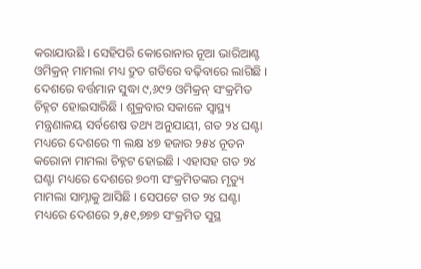କରାଯାଉଛି । ସେହିପରି କୋରୋନାର ନୂଆ ଭାରିଆଣ୍ଟ ଓମିକ୍ରନ୍ ମାମଲା ମଧ୍ୟ ଦ୍ରୁତ ଗତିରେ ବଢ଼ିବାରେ ଲାଗିଛି । ଦେଶରେ ବର୍ତ୍ତମାନ ସୁଦ୍ଧା ୯,୬୯୨ ଓମିକ୍ରନ୍ ସଂକ୍ରମିତ ଚିହ୍ନଟ ହୋଇସାରିଛି । ଶୁକ୍ରବାର ସକାଳେ ସ୍ୱାସ୍ଥ୍ୟ ମନ୍ତ୍ରଣାଳୟ ସର୍ବଶେଷ ତଥ୍ୟ ଅନୁଯାୟୀ, ଗତ ୨୪ ଘଣ୍ଟା ମଧ୍ୟରେ ଦେଶରେ ୩ ଲକ୍ଷ ୪୭ ହଜାର ୨୫୪ ନୂତନ କରୋନା ମାମଲା ଚିହ୍ନଟ ହୋଇଛି । ଏହାସହ ଗତ ୨୪ ଘଣ୍ଟା ମଧ୍ୟରେ ଦେଶରେ ୭୦୩ ସଂକ୍ରମିତଙ୍କର ମୃତ୍ୟୁ ମାମଲା ସାମ୍ନାକୁ ଆସିଛି । ସେପଟେ ଗତ ୨୪ ଘଣ୍ଟା ମଧ୍ୟରେ ଦେଶରେ ୨,୫୧,୭୭୭ ସଂକ୍ରମିତ ସୁସ୍ଥ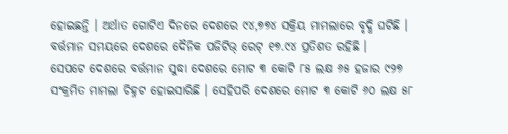ହୋଇଛନ୍ତି । ଅର୍ଥାତ ଗୋଟିଏ ଦିନରେ ଦେଶରେ ୯୪,୭୭୪ ସକ୍ରିୟ ମାମଲାରେ ବୃଦ୍ଧି ଘଟିଛି । ବର୍ତ୍ତମାନ ସମୟରେ ଦେଶରେ ଦୈନିକ ପଜିଟିଭ୍ ରେଟ୍ ୧୭.୯୪ ପ୍ରତିଶତ ରହିଛି ।
ସେପଟେ ଦେଶରେ ବର୍ତ୍ତମାନ ସୁଦ୍ଧା ଦେଶରେ ମୋଟ ୩ କୋଟି ୮୫ ଲକ୍ଷ ୬୫ ହଜାର ୯୨୭ ସଂକ୍ରମିତ ମାମଲା ଚିହ୍ନଟ ହୋଇସାରିଛି । ସେହିପରି ଦେଶରେ ମୋଟ ୩ କୋଟି ୬୦ ଲକ୍ଷ ୫୮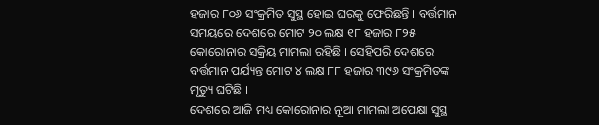ହଜାର ୮୦୬ ସଂକ୍ରମିତ ସୁସ୍ଥ ହୋଇ ଘରକୁ ଫେରିଛନ୍ତି । ବର୍ତ୍ତମାନ ସମୟରେ ଦେଶରେ ମୋଟ ୨୦ ଲକ୍ଷ ୧୮ ହଜାର ୮୨୫ କୋରୋନାର ସକ୍ରିୟ ମାମଲା ରହିଛି । ସେହିପରି ଦେଶରେ ବର୍ତ୍ତମାନ ପର୍ଯ୍ୟନ୍ତ ମୋଟ ୪ ଲକ୍ଷ ୮୮ ହଜାର ୩୯୬ ସଂକ୍ରମିତଙ୍କ ମୃତ୍ୟୁ ଘଟିଛି ।
ଦେଶରେ ଆଜି ମଧ୍ୟ କୋରୋନାର ନୂଆ ମାମଲା ଅପେକ୍ଷା ସୁସ୍ଥ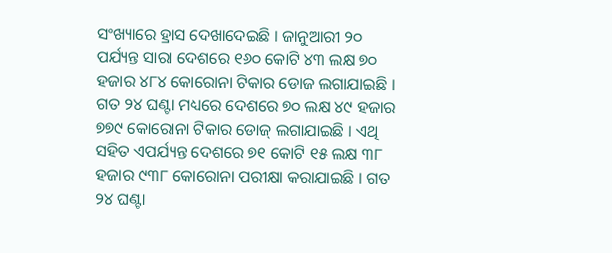ସଂଖ୍ୟାରେ ହ୍ରାସ ଦେଖାଦେଇଛି । ଜାନୁଆରୀ ୨୦ ପର୍ଯ୍ୟନ୍ତ ସାରା ଦେଶରେ ୧୬୦ କୋଟି ୪୩ ଲକ୍ଷ ୭୦ ହଜାର ୪୮୪ କୋରୋନା ଟିକାର ଡୋଜ ଲଗାଯାଇଛି । ଗତ ୨୪ ଘଣ୍ଟା ମଧ୍ୟରେ ଦେଶରେ ୭୦ ଲକ୍ଷ ୪୯ ହଜାର ୭୭୯ କୋରୋନା ଟିକାର ଡୋଜ୍ ଲଗାଯାଇଛି । ଏଥି ସହିତ ଏପର୍ଯ୍ୟନ୍ତ ଦେଶରେ ୭୧ କୋଟି ୧୫ ଲକ୍ଷ ୩୮ ହଜାର ୯୩୮ କୋରୋନା ପରୀକ୍ଷା କରାଯାଇଛି । ଗତ ୨୪ ଘଣ୍ଟା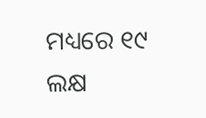ମଧ୍ୟରେ ୧୯ ଲକ୍ଷ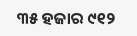୩୫ ହଜାର ୯୧୨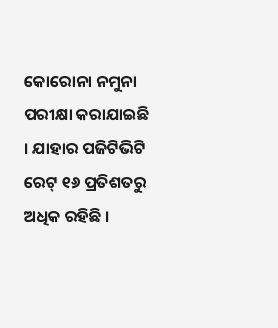କୋରୋନା ନମୁନା ପରୀକ୍ଷା କରାଯାଇଛି । ଯାହାର ପଜିଟିଭିଟି ରେଟ୍ ୧୬ ପ୍ରତିଶତରୁ ଅଧିକ ରହିଛି ।